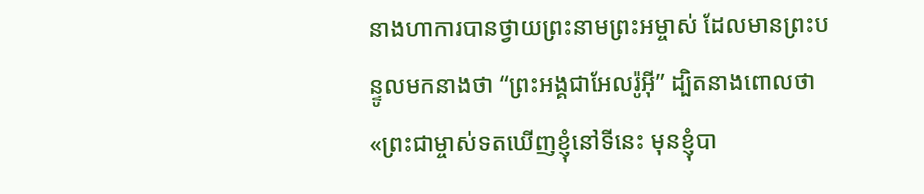នាងហាការបានថ្វាយព្រះនាមព្រះអម្ចាស់ ដែលមានព្រះបន្ទូលមកនាងថា “ព្រះអង្គជាអែលរ៉ូអ៊ី” ដ្បិតនាងពោលថា «ព្រះជាម្ចាស់ទតឃើញខ្ញុំនៅទីនេះ មុនខ្ញុំបា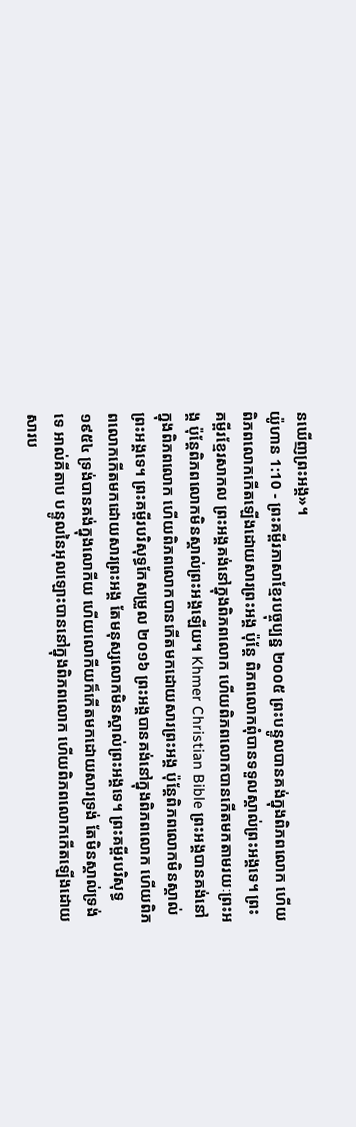នឃើញព្រះអង្គ»។
យ៉ូហាន 1:10 - ព្រះគម្ពីរភាសាខ្មែរបច្ចុប្បន្ន ២០០៥ ព្រះបន្ទូលបានគង់ក្នុងពិភពលោក ហើយពិភពលោកកើតឡើងដោយសារព្រះអង្គ ប៉ុន្តែ ពិភពលោកពុំបានទទួលស្គាល់ព្រះអង្គទេ។ ព្រះគម្ពីរខ្មែរសាកល ព្រះអង្គគង់នៅក្នុងពិភពលោក ហើយពិភពលោកបានកើតមកតាមរយៈព្រះអង្គ ប៉ុន្តែពិភពលោកមិនស្គាល់ព្រះអង្គឡើយ។ Khmer Christian Bible ព្រះអង្គបានគង់នៅក្នុងពិភពលោក ហើយពិភពលោកបានកើតមកដោយសារព្រះអង្គ ប៉ុន្ដែពិភពលោកមិនស្គាល់ព្រះអង្គទេ។ ព្រះគម្ពីរបរិសុទ្ធកែសម្រួល ២០១៦ ព្រះអង្គបានគង់នៅក្នុងពិភពលោក ហើយពិភពលោកកើតមកដោយសារព្រះអង្គ តែមនុស្សលោកមិនស្គាល់ព្រះអង្គទេ។ ព្រះគម្ពីរបរិសុទ្ធ ១៩៥៤ ទ្រង់បានគង់ក្នុងលោកីយ ហើយលោកីយក៏កើតមកដោយសារទ្រង់ តែមិនស្គាល់ទ្រង់ទេ អាល់គីតាប បន្ទូលនៃអុលឡោះបាននៅក្នុងពិភពលោក ហើយពិភពលោកកើតឡើងដោយសារប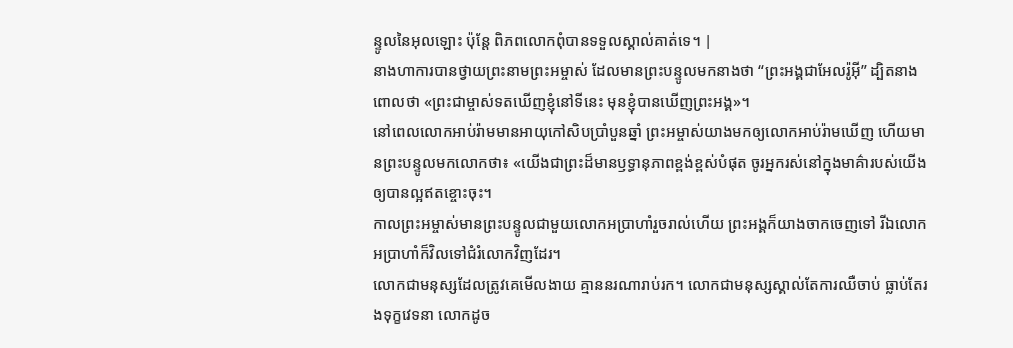ន្ទូលនៃអុលឡោះ ប៉ុន្ដែ ពិភពលោកពុំបានទទួលស្គាល់គាត់ទេ។ |
នាងហាការបានថ្វាយព្រះនាមព្រះអម្ចាស់ ដែលមានព្រះបន្ទូលមកនាងថា “ព្រះអង្គជាអែលរ៉ូអ៊ី” ដ្បិតនាងពោលថា «ព្រះជាម្ចាស់ទតឃើញខ្ញុំនៅទីនេះ មុនខ្ញុំបានឃើញព្រះអង្គ»។
នៅពេលលោកអាប់រ៉ាមមានអាយុកៅសិបប្រាំបួនឆ្នាំ ព្រះអម្ចាស់យាងមកឲ្យលោកអាប់រ៉ាមឃើញ ហើយមានព្រះបន្ទូលមកលោកថា៖ «យើងជាព្រះដ៏មានឫទ្ធានុភាពខ្ពង់ខ្ពស់បំផុត ចូរអ្នករស់នៅក្នុងមាគ៌ារបស់យើងឲ្យបានល្អឥតខ្ចោះចុះ។
កាលព្រះអម្ចាស់មានព្រះបន្ទូលជាមួយលោកអប្រាហាំរួចរាល់ហើយ ព្រះអង្គក៏យាងចាកចេញទៅ រីឯលោកអប្រាហាំក៏វិលទៅជំរំលោកវិញដែរ។
លោកជាមនុស្សដែលត្រូវគេមើលងាយ គ្មាននរណារាប់រក។ លោកជាមនុស្សស្គាល់តែការឈឺចាប់ ធ្លាប់តែរងទុក្ខវេទនា លោកដូច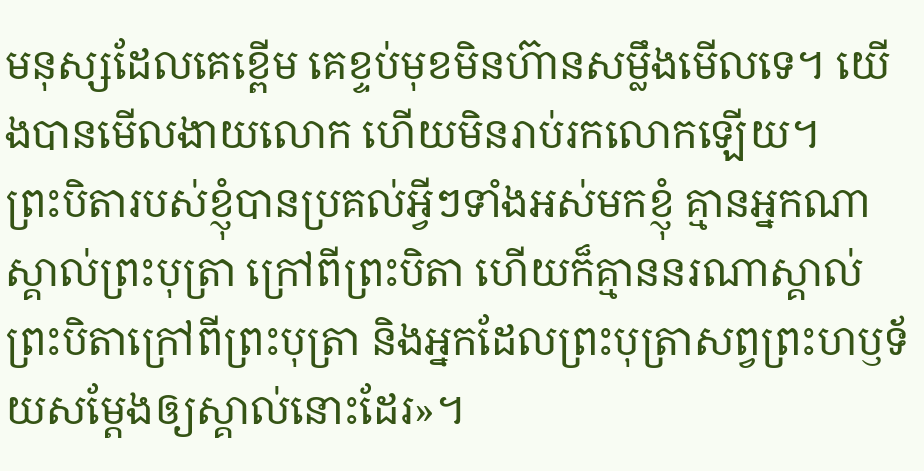មនុស្សដែលគេខ្ពើម គេខ្ទប់មុខមិនហ៊ានសម្លឹងមើលទេ។ យើងបានមើលងាយលោក ហើយមិនរាប់រកលោកឡើយ។
ព្រះបិតារបស់ខ្ញុំបានប្រគល់អ្វីៗទាំងអស់មកខ្ញុំ គ្មានអ្នកណាស្គាល់ព្រះបុត្រា ក្រៅពីព្រះបិតា ហើយក៏គ្មាននរណាស្គាល់ព្រះបិតាក្រៅពីព្រះបុត្រា និងអ្នកដែលព្រះបុត្រាសព្វព្រះហឫទ័យសម្តែងឲ្យស្គាល់នោះដែរ»។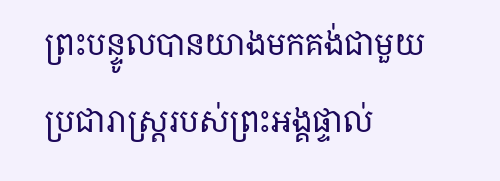ព្រះបន្ទូលបានយាងមកគង់ជាមួយប្រជារាស្ត្ររបស់ព្រះអង្គផ្ទាល់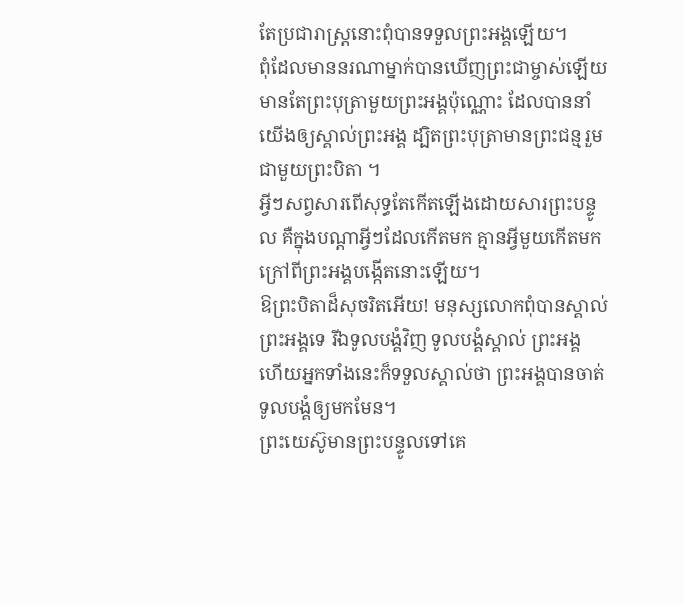តែប្រជារាស្ត្រនោះពុំបានទទួលព្រះអង្គឡើយ។
ពុំដែលមាននរណាម្នាក់បានឃើញព្រះជាម្ចាស់ឡើយ មានតែព្រះបុត្រាមួយព្រះអង្គប៉ុណ្ណោះ ដែលបាននាំយើងឲ្យស្គាល់ព្រះអង្គ ដ្បិតព្រះបុត្រាមានព្រះជន្មរួមជាមួយព្រះបិតា ។
អ្វីៗសព្វសារពើសុទ្ធតែកើតឡើងដោយសារព្រះបន្ទូល គឺក្នុងបណ្ដាអ្វីៗដែលកើតមក គ្មានអ្វីមួយកើតមកក្រៅពីព្រះអង្គបង្កើតនោះឡើយ។
ឱព្រះបិតាដ៏សុចរិតអើយ! មនុស្សលោកពុំបានស្គាល់ព្រះអង្គទេ រីឯទូលបង្គំវិញ ទូលបង្គំស្គាល់ ព្រះអង្គ ហើយអ្នកទាំងនេះក៏ទទួលស្គាល់ថា ព្រះអង្គបានចាត់ទូលបង្គំឲ្យមកមែន។
ព្រះយេស៊ូមានព្រះបន្ទូលទៅគេ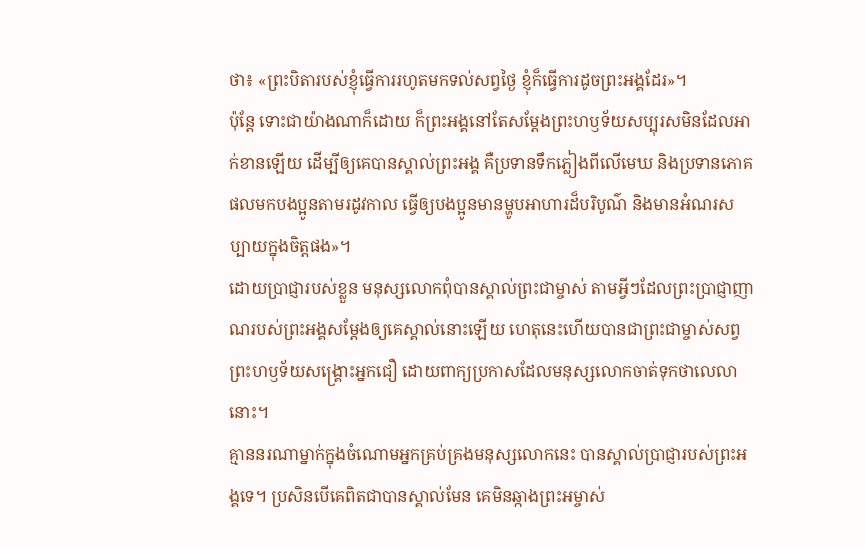ថា៖ «ព្រះបិតារបស់ខ្ញុំធ្វើការរហូតមកទល់សព្វថ្ងៃ ខ្ញុំក៏ធ្វើការដូចព្រះអង្គដែរ»។
ប៉ុន្តែ ទោះជាយ៉ាងណាក៏ដោយ ក៏ព្រះអង្គនៅតែសម្តែងព្រះហឫទ័យសប្បុរសមិនដែលអាក់ខានឡើយ ដើម្បីឲ្យគេបានស្គាល់ព្រះអង្គ គឺប្រទានទឹកភ្លៀងពីលើមេឃ និងប្រទានភោគផលមកបងប្អូនតាមរដូវកាល ធ្វើឲ្យបងប្អូនមានម្ហូបអាហារដ៏បរិបូណ៌ និងមានអំណរសប្បាយក្នុងចិត្តផង»។
ដោយប្រាជ្ញារបស់ខ្លួន មនុស្សលោកពុំបានស្គាល់ព្រះជាម្ចាស់ តាមអ្វីៗដែលព្រះប្រាជ្ញាញាណរបស់ព្រះអង្គសម្តែងឲ្យគេស្គាល់នោះឡើយ ហេតុនេះហើយបានជាព្រះជាម្ចាស់សព្វព្រះហឫទ័យសង្គ្រោះអ្នកជឿ ដោយពាក្យប្រកាសដែលមនុស្សលោកចាត់ទុកថាលេលានោះ។
គ្មាននរណាម្នាក់ក្នុងចំណោមអ្នកគ្រប់គ្រងមនុស្សលោកនេះ បានស្គាល់ប្រាជ្ញារបស់ព្រះអង្គទេ។ ប្រសិនបើគេពិតជាបានស្គាល់មែន គេមិនឆ្កាងព្រះអម្ចាស់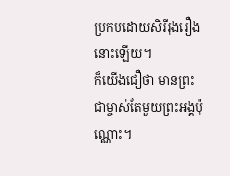ប្រកបដោយសិរីរុងរឿងនោះឡើយ។
ក៏យើងជឿថា មានព្រះជាម្ចាស់តែមួយព្រះអង្គប៉ុណ្ណោះ។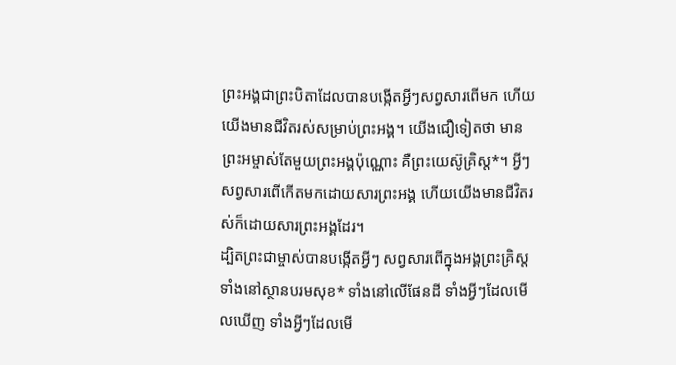ព្រះអង្គជាព្រះបិតាដែលបានបង្កើតអ្វីៗសព្វសារពើមក ហើយយើងមានជីវិតរស់សម្រាប់ព្រះអង្គ។ យើងជឿទៀតថា មានព្រះអម្ចាស់តែមួយព្រះអង្គប៉ុណ្ណោះ គឺព្រះយេស៊ូគ្រិស្ត*។ អ្វីៗសព្វសារពើកើតមកដោយសារព្រះអង្គ ហើយយើងមានជីវិតរស់ក៏ដោយសារព្រះអង្គដែរ។
ដ្បិតព្រះជាម្ចាស់បានបង្កើតអ្វីៗ សព្វសារពើក្នុងអង្គព្រះគ្រិស្ត ទាំងនៅស្ថានបរមសុខ* ទាំងនៅលើផែនដី ទាំងអ្វីៗដែលមើលឃើញ ទាំងអ្វីៗដែលមើ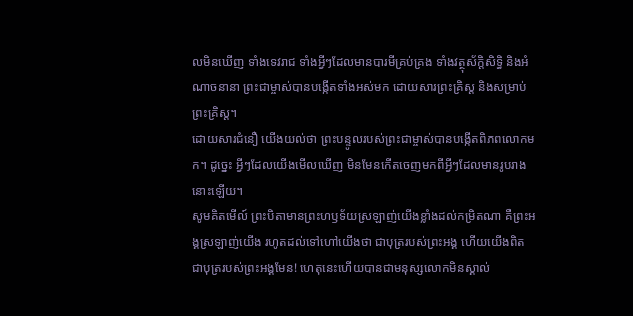លមិនឃើញ ទាំងទេវរាជ ទាំងអ្វីៗដែលមានបារមីគ្រប់គ្រង ទាំងវត្ថុស័ក្តិសិទ្ធិ និងអំណាចនានា ព្រះជាម្ចាស់បានបង្កើតទាំងអស់មក ដោយសារព្រះគ្រិស្ត និងសម្រាប់ព្រះគ្រិស្ត។
ដោយសារជំនឿ យើងយល់ថា ព្រះបន្ទូលរបស់ព្រះជាម្ចាស់បានបង្កើតពិភពលោកមក។ ដូច្នេះ អ្វីៗដែលយើងមើលឃើញ មិនមែនកើតចេញមកពីអ្វីៗដែលមានរូបរាងនោះឡើយ។
សូមគិតមើល៍ ព្រះបិតាមានព្រះហឫទ័យស្រឡាញ់យើងខ្លាំងដល់កម្រិតណា គឺព្រះអង្គស្រឡាញ់យើង រហូតដល់ទៅហៅយើងថា ជាបុត្ររបស់ព្រះអង្គ ហើយយើងពិតជាបុត្ររបស់ព្រះអង្គមែន! ហេតុនេះហើយបានជាមនុស្សលោកមិនស្គាល់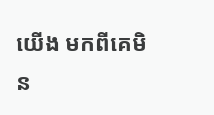យើង មកពីគេមិន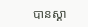បានស្គា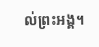ល់ព្រះអង្គ។